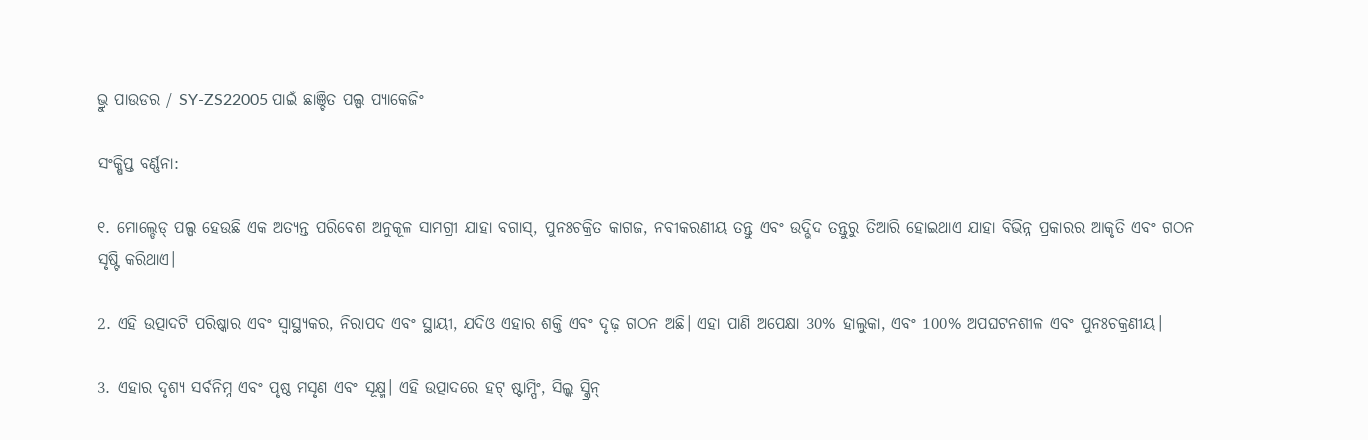ଭ୍ରୁ ପାଉଡର / SY-ZS22005 ପାଇଁ ଛାଞ୍ଚିତ ପଲ୍ପ ପ୍ୟାକେଜିଂ

ସଂକ୍ଷିପ୍ତ ବର୍ଣ୍ଣନା:

୧. ମୋଲ୍ଡେଡ୍ ପଲ୍ପ ହେଉଛି ଏକ ଅତ୍ୟନ୍ତ ପରିବେଶ ଅନୁକୂଳ ସାମଗ୍ରୀ ଯାହା ବଗାସ୍, ପୁନଃଚକ୍ରିତ କାଗଜ, ନବୀକରଣୀୟ ତନ୍ତୁ ଏବଂ ଉଦ୍ଭିଦ ତନ୍ତୁରୁ ତିଆରି ହୋଇଥାଏ ଯାହା ବିଭିନ୍ନ ପ୍ରକାରର ଆକୃତି ଏବଂ ଗଠନ ସୃଷ୍ଟି କରିଥାଏ।

2. ଏହି ଉତ୍ପାଦଟି ପରିଷ୍କାର ଏବଂ ସ୍ୱାସ୍ଥ୍ୟକର, ନିରାପଦ ଏବଂ ସ୍ଥାୟୀ, ଯଦିଓ ଏହାର ଶକ୍ତି ଏବଂ ଦୃଢ଼ ଗଠନ ଅଛି। ଏହା ପାଣି ଅପେକ୍ଷା 30% ହାଲୁକା, ଏବଂ 100% ଅପଘଟନଶୀଳ ଏବଂ ପୁନଃଚକ୍ରଣୀୟ।

3. ଏହାର ଦୃଶ୍ୟ ସର୍ବନିମ୍ନ ଏବଂ ପୃଷ୍ଠ ମସୃଣ ଏବଂ ସୂକ୍ଷ୍ମ। ଏହି ଉତ୍ପାଦରେ ହଟ୍ ଷ୍ଟାମ୍ପିଂ, ସିଲ୍କ ସ୍କ୍ରିନ୍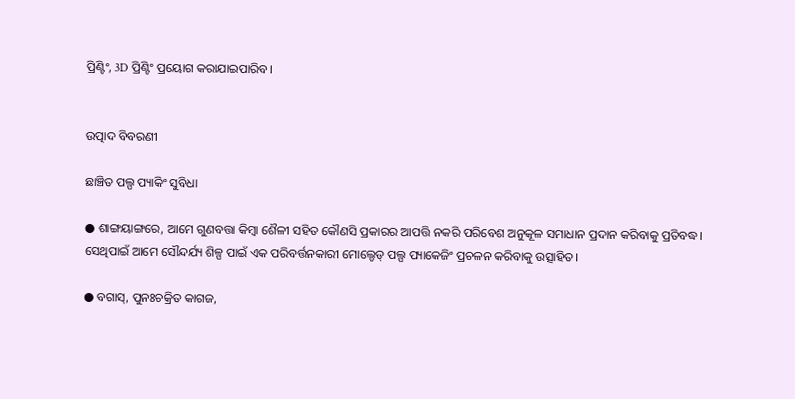ପ୍ରିଣ୍ଟିଂ, 3D ପ୍ରିଣ୍ଟିଂ ପ୍ରୟୋଗ କରାଯାଇପାରିବ।


ଉତ୍ପାଦ ବିବରଣୀ

ଛାଞ୍ଚିତ ପଲ୍ପ ପ୍ୟାକିଂ ସୁବିଧା

● ଶାଙ୍ଗୟାଙ୍ଗରେ, ଆମେ ଗୁଣବତ୍ତା କିମ୍ବା ଶୈଳୀ ସହିତ କୌଣସି ପ୍ରକାରର ଆପତ୍ତି ନକରି ପରିବେଶ ଅନୁକୂଳ ସମାଧାନ ପ୍ରଦାନ କରିବାକୁ ପ୍ରତିବଦ୍ଧ। ସେଥିପାଇଁ ଆମେ ସୌନ୍ଦର୍ଯ୍ୟ ଶିଳ୍ପ ପାଇଁ ଏକ ପରିବର୍ତ୍ତନକାରୀ ମୋଲ୍ଡେଡ୍ ପଲ୍ପ ପ୍ୟାକେଜିଂ ପ୍ରଚଳନ କରିବାକୁ ଉତ୍ସାହିତ।

● ବଗାସ୍, ପୁନଃଚକ୍ରିତ କାଗଜ,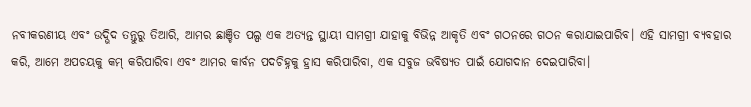ନବୀକରଣୀୟ ଏବଂ ଉଦ୍ଭିଦ ତନ୍ତୁରୁ ତିଆରି, ଆମର ଛାଞ୍ଚିତ ପଲ୍ପ ଏକ ଅତ୍ୟନ୍ତ ସ୍ଥାୟୀ ସାମଗ୍ରୀ ଯାହାକୁ ବିଭିନ୍ନ ଆକୃତି ଏବଂ ଗଠନରେ ଗଠନ କରାଯାଇପାରିବ। ଏହି ସାମଗ୍ରୀ ବ୍ୟବହାର କରି, ଆମେ ଅପଚୟକୁ କମ୍ କରିପାରିବା ଏବଂ ଆମର କାର୍ବନ ପଦଚିହ୍ନକୁ ହ୍ରାସ କରିପାରିବା, ଏକ ସବୁଜ ଭବିଷ୍ୟତ ପାଇଁ ଯୋଗଦାନ ଦେଇପାରିବା।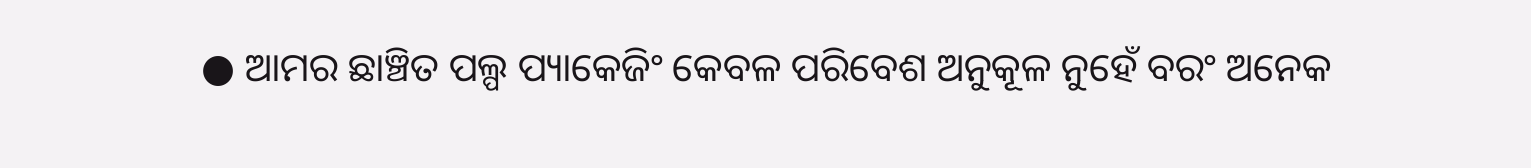● ଆମର ଛାଞ୍ଚିତ ପଲ୍ପ ପ୍ୟାକେଜିଂ କେବଳ ପରିବେଶ ଅନୁକୂଳ ନୁହେଁ ବରଂ ଅନେକ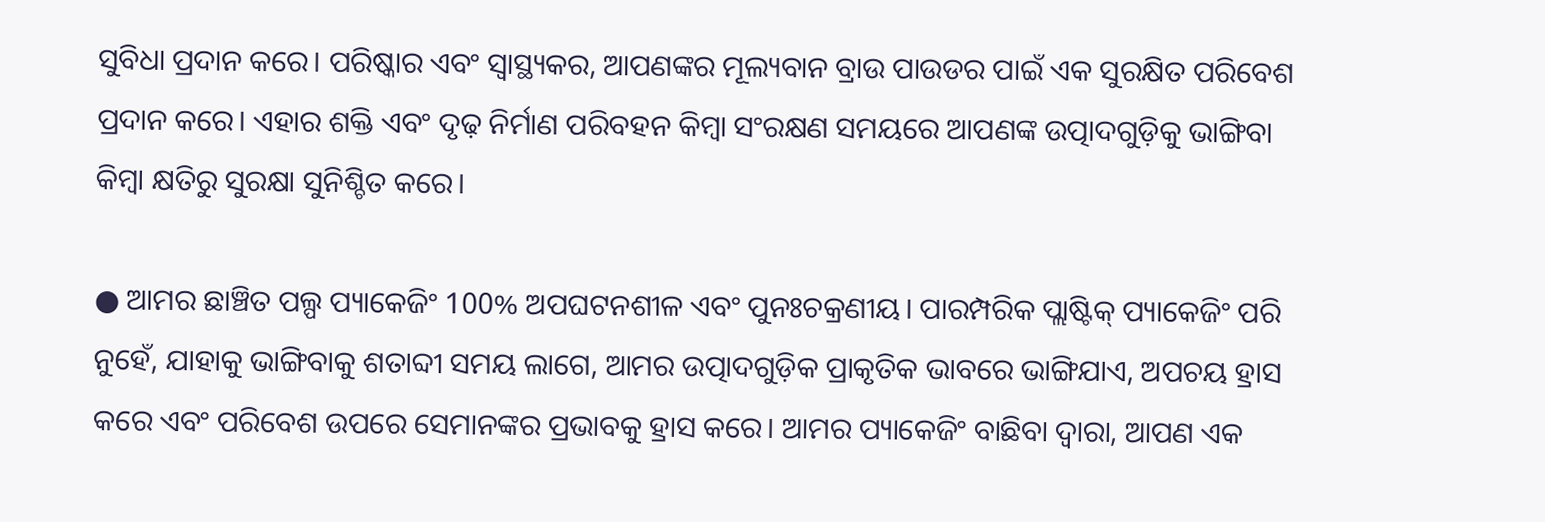ସୁବିଧା ପ୍ରଦାନ କରେ। ପରିଷ୍କାର ଏବଂ ସ୍ୱାସ୍ଥ୍ୟକର, ଆପଣଙ୍କର ମୂଲ୍ୟବାନ ବ୍ରାଉ ପାଉଡର ପାଇଁ ଏକ ସୁରକ୍ଷିତ ପରିବେଶ ପ୍ରଦାନ କରେ। ଏହାର ଶକ୍ତି ଏବଂ ଦୃଢ଼ ନିର୍ମାଣ ପରିବହନ କିମ୍ବା ସଂରକ୍ଷଣ ସମୟରେ ଆପଣଙ୍କ ଉତ୍ପାଦଗୁଡ଼ିକୁ ଭାଙ୍ଗିବା କିମ୍ବା କ୍ଷତିରୁ ସୁରକ୍ଷା ସୁନିଶ୍ଚିତ କରେ।

● ଆମର ଛାଞ୍ଚିତ ପଲ୍ପ ପ୍ୟାକେଜିଂ 100% ଅପଘଟନଶୀଳ ଏବଂ ପୁନଃଚକ୍ରଣୀୟ। ପାରମ୍ପରିକ ପ୍ଲାଷ୍ଟିକ୍ ପ୍ୟାକେଜିଂ ପରି ନୁହେଁ, ଯାହାକୁ ଭାଙ୍ଗିବାକୁ ଶତାବ୍ଦୀ ସମୟ ଲାଗେ, ଆମର ଉତ୍ପାଦଗୁଡ଼ିକ ପ୍ରାକୃତିକ ଭାବରେ ଭାଙ୍ଗିଯାଏ, ଅପଚୟ ହ୍ରାସ କରେ ଏବଂ ପରିବେଶ ଉପରେ ସେମାନଙ୍କର ପ୍ରଭାବକୁ ହ୍ରାସ କରେ। ଆମର ପ୍ୟାକେଜିଂ ବାଛିବା ଦ୍ୱାରା, ଆପଣ ଏକ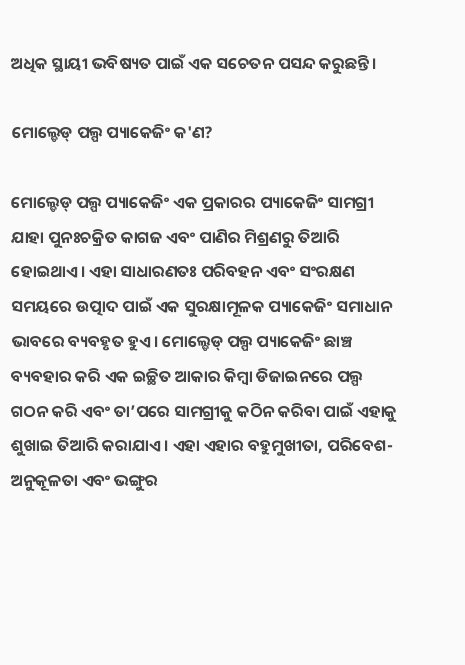ଅଧିକ ସ୍ଥାୟୀ ଭବିଷ୍ୟତ ପାଇଁ ଏକ ସଚେତନ ପସନ୍ଦ କରୁଛନ୍ତି।

ମୋଲ୍ଡେଡ୍ ପଲ୍ପ ପ୍ୟାକେଜିଂ କ'ଣ?

ମୋଲ୍ଡେଡ୍ ପଲ୍ପ ପ୍ୟାକେଜିଂ ଏକ ପ୍ରକାରର ପ୍ୟାକେଜିଂ ସାମଗ୍ରୀ ଯାହା ପୁନଃଚକ୍ରିତ କାଗଜ ଏବଂ ପାଣିର ମିଶ୍ରଣରୁ ତିଆରି ହୋଇଥାଏ। ଏହା ସାଧାରଣତଃ ପରିବହନ ଏବଂ ସଂରକ୍ଷଣ ସମୟରେ ଉତ୍ପାଦ ପାଇଁ ଏକ ସୁରକ୍ଷାମୂଳକ ପ୍ୟାକେଜିଂ ସମାଧାନ ଭାବରେ ବ୍ୟବହୃତ ହୁଏ। ମୋଲ୍ଡେଡ୍ ପଲ୍ପ ପ୍ୟାକେଜିଂ ଛାଞ୍ଚ ବ୍ୟବହାର କରି ଏକ ଇଚ୍ଛିତ ଆକାର କିମ୍ବା ଡିଜାଇନରେ ପଲ୍ପ ଗଠନ କରି ଏବଂ ତା’ପରେ ସାମଗ୍ରୀକୁ କଠିନ କରିବା ପାଇଁ ଏହାକୁ ଶୁଖାଇ ତିଆରି କରାଯାଏ। ଏହା ଏହାର ବହୁମୁଖୀତା, ପରିବେଶ-ଅନୁକୂଳତା ଏବଂ ଭଙ୍ଗୁର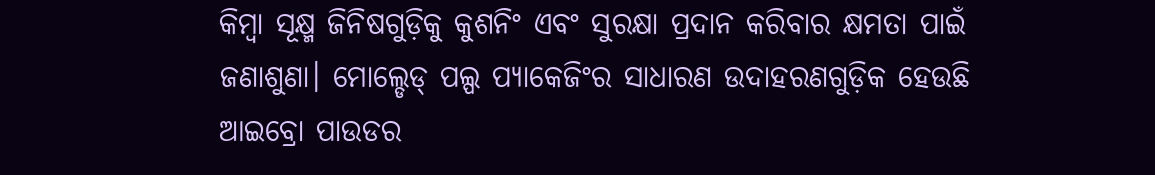କିମ୍ବା ସୂକ୍ଷ୍ମ ଜିନିଷଗୁଡ଼ିକୁ କୁଶନିଂ ଏବଂ ସୁରକ୍ଷା ପ୍ରଦାନ କରିବାର କ୍ଷମତା ପାଇଁ ଜଣାଶୁଣା। ମୋଲ୍ଡେଡ୍ ପଲ୍ପ ପ୍ୟାକେଜିଂର ସାଧାରଣ ଉଦାହରଣଗୁଡ଼ିକ ହେଉଛି ଆଇବ୍ରୋ ପାଉଡର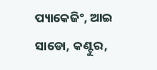ପ୍ୟାକେଜିଂ, ଆଇ ସାଡୋ, କଣ୍ଟୁର,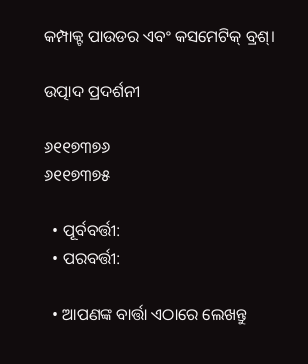କମ୍ପାକ୍ଟ ପାଉଡର ଏବଂ କସମେଟିକ୍ ବ୍ରଶ୍।

ଉତ୍ପାଦ ପ୍ରଦର୍ଶନୀ

୬୧୧୭୩୭୬
୬୧୧୭୩୭୫

  • ପୂର୍ବବର୍ତ୍ତୀ:
  • ପରବର୍ତ୍ତୀ:

  • ଆପଣଙ୍କ ବାର୍ତ୍ତା ଏଠାରେ ଲେଖନ୍ତୁ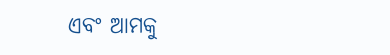ଏବଂ ଆମକୁ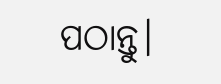ପଠାନ୍ତୁ।